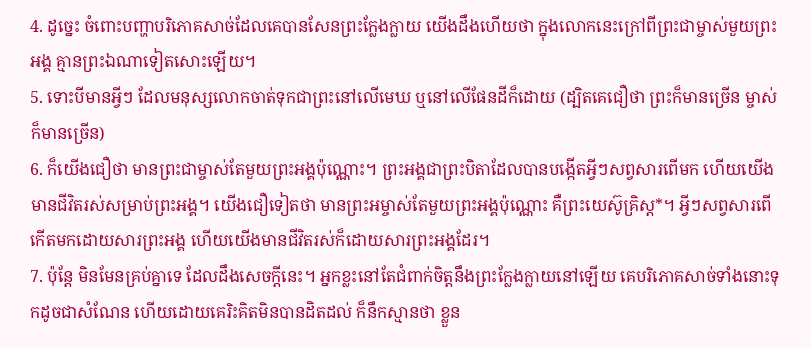4. ដូច្នេះ ចំពោះបញ្ហាបរិភោគសាច់ដែលគេបានសែនព្រះក្លែងក្លាយ យើងដឹងហើយថា ក្នុងលោកនេះក្រៅពីព្រះជាម្ចាស់មួយព្រះអង្គ គ្មានព្រះឯណាទៀតសោះឡើយ។
5. ទោះបីមានអ្វីៗ ដែលមនុស្សលោកចាត់ទុកជាព្រះនៅលើមេឃ ឬនៅលើផែនដីក៏ដោយ (ដ្បិតគេជឿថា ព្រះក៏មានច្រើន ម្ចាស់ក៏មានច្រើន)
6. ក៏យើងជឿថា មានព្រះជាម្ចាស់តែមួយព្រះអង្គប៉ុណ្ណោះ។ ព្រះអង្គជាព្រះបិតាដែលបានបង្កើតអ្វីៗសព្វសារពើមក ហើយយើងមានជីវិតរស់សម្រាប់ព្រះអង្គ។ យើងជឿទៀតថា មានព្រះអម្ចាស់តែមួយព្រះអង្គប៉ុណ្ណោះ គឺព្រះយេស៊ូគ្រិស្ដ*។ អ្វីៗសព្វសារពើកើតមកដោយសារព្រះអង្គ ហើយយើងមានជីវិតរស់ក៏ដោយសារព្រះអង្គដែរ។
7. ប៉ុន្តែ មិនមែនគ្រប់គ្នាទេ ដែលដឹងសេចក្ដីនេះ។ អ្នកខ្លះនៅតែជំពាក់ចិត្តនឹងព្រះក្លែងក្លាយនៅឡើយ គេបរិភោគសាច់ទាំងនោះទុកដូចជាសំណែន ហើយដោយគេរិះគិតមិនបានដិតដល់ ក៏នឹកស្មានថា ខ្លួន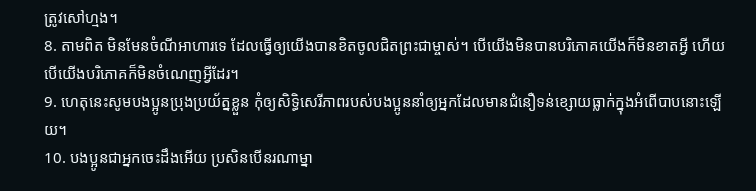ត្រូវសៅហ្មង។
8. តាមពិត មិនមែនចំណីអាហារទេ ដែលធ្វើឲ្យយើងបានខិតចូលជិតព្រះជាម្ចាស់។ បើយើងមិនបានបរិភោគយើងក៏មិនខាតអ្វី ហើយបើយើងបរិភោគក៏មិនចំណេញអ្វីដែរ។
9. ហេតុនេះសូមបងប្អូនប្រុងប្រយ័ត្នខ្លួន កុំឲ្យសិទ្ធិសេរីភាពរបស់បងប្អូននាំឲ្យអ្នកដែលមានជំនឿទន់ខ្សោយធ្លាក់ក្នុងអំពើបាបនោះឡើយ។
10. បងប្អូនជាអ្នកចេះដឹងអើយ ប្រសិនបើនរណាម្នា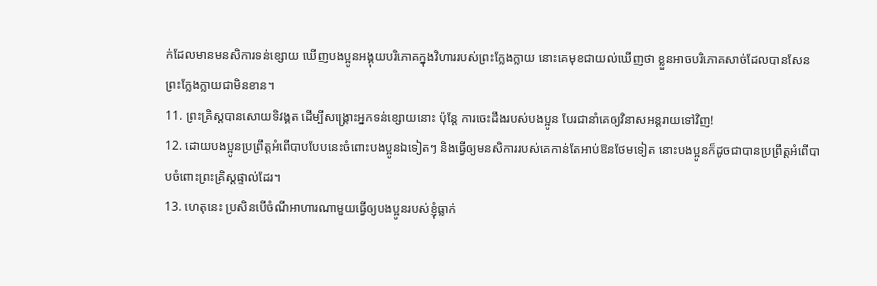ក់ដែលមានមនសិការទន់ខ្សោយ ឃើញបងប្អូនអង្គុយបរិភោគក្នុងវិហាររបស់ព្រះក្លែងក្លាយ នោះគេមុខជាយល់ឃើញថា ខ្លួនអាចបរិភោគសាច់ដែលបានសែនព្រះក្លែងក្លាយជាមិនខាន។
11. ព្រះគ្រិស្ដបានសោយទិវង្គត ដើម្បីសង្គ្រោះអ្នកទន់ខ្សោយនោះ ប៉ុន្តែ ការចេះដឹងរបស់បងប្អូន បែរជានាំគេឲ្យវិនាសអន្តរាយទៅវិញ!
12. ដោយបងប្អូនប្រព្រឹត្តអំពើបាបបែបនេះចំពោះបងប្អូនឯទៀតៗ និងធ្វើឲ្យមនសិការរបស់គេកាន់តែអាប់ឱនថែមទៀត នោះបងប្អូនក៏ដូចជាបានប្រព្រឹត្តអំពើបាបចំពោះព្រះគ្រិស្ដផ្ទាល់ដែរ។
13. ហេតុនេះ ប្រសិនបើចំណីអាហារណាមួយធ្វើឲ្យបងប្អូនរបស់ខ្ញុំធ្លាក់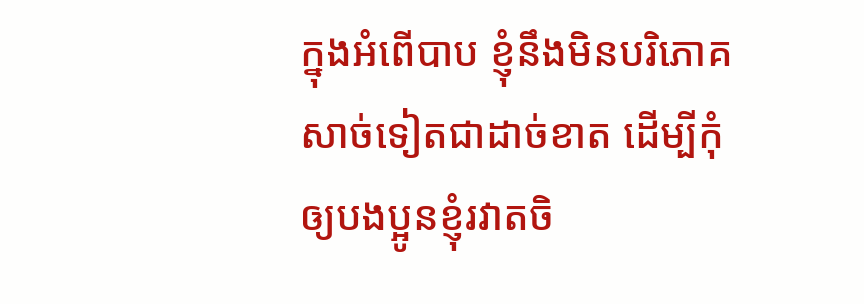ក្នុងអំពើបាប ខ្ញុំនឹងមិនបរិភោគសាច់ទៀតជាដាច់ខាត ដើម្បីកុំឲ្យបងប្អូនខ្ញុំរវាតចិ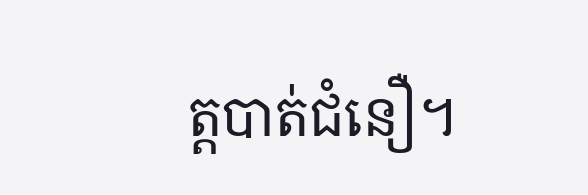ត្តបាត់ជំនឿ។